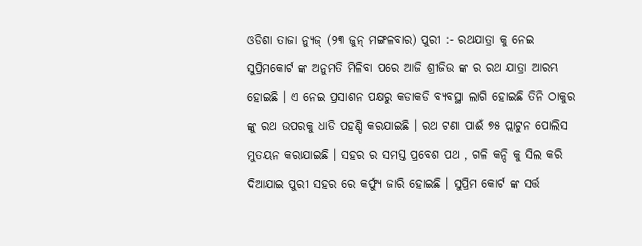ଓଡିଶା ତାଜା ନ୍ୟୁଜ୍ (୨୩ ଜୁନ୍ ମଙ୍ଗଳବାର) ପୁରୀ :- ରଥଯାତ୍ରା କୁ ନେଇ ସୁପ୍ରିମକୋର୍ଟ ଙ୍କ ଅନୁମତି ମିଳିବା ପରେ ଆଜି ଶ୍ରୀଜିଉ ଙ୍କ ର ରଥ ଯାତ୍ରା ଆରମ୍ଭ ହୋଇଛି । ଏ ନେଇ ପ୍ରସାଶନ ପକ୍ଷରୁ କଡାକଡି ବ୍ୟବସ୍ଥା ଲାଗି ହୋଇଛି ତିନି ଠାକୁର ଙ୍କୁ ରଥ ଉପରକୁ ଧାଡି ପହଣ୍ଡି କରଯାଇଛି । ରଥ ଟଣା ପାଈଁ ୭୫ ପ୍ଲାଟୁନ ପୋଲିସ ମୁତୟନ କରାଯାଇଛି । ସହର ର ସମସ୍ତ ପ୍ରବେଶ ପଥ , ଗଳି କନ୍ଦି କୁ ସିଲ କରି ଦିଆଯାଇ ପୁରୀ ସହର ରେ କର୍ଫ୍ୟୁ ଜାରି ହୋଇଛି । ସୁପ୍ରିମ କୋର୍ଟ ଙ୍କ ସର୍ତ୍ତ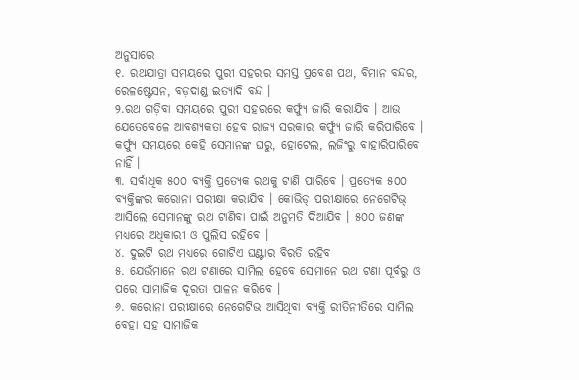ଅନୁସାରେ
୧. ରଥଯାତ୍ରା ସମୟରେ ପୁରୀ ସହରର ସମସ୍ତ ପ୍ରବେଶ ପଥ, ବିମାନ ବନ୍ଦର, ରେଳଷ୍ଟେସନ, ବଡ଼ଦାଣ୍ଡ ଇତ୍ୟାଦି ବନ୍ଦ ।
୨.ରଥ ଗଡ଼ିବା ସମୟରେ ପୁରୀ ସହରରେ କର୍ଫ୍ୟୁ ଜାରି କରାଯିବ । ଆଉ ଯେତେବେଳେ ଆବଶ୍ୟକତା ହେବ ରାଜ୍ୟ ସରକାର କର୍ଫ୍ୟୁ ଜାରି କରିପାରିବେ । କର୍ଫ୍ୟୁ ସମୟରେ କେହି ସେମାନଙ୍କ ଘରୁ, ହୋଟେଲ, ଲଜିଂରୁ ବାହାରିପାରିବେ ନାହିଁ ।
୩. ସର୍ବାଧିକ ୫୦୦ ବ୍ୟକ୍ତି ପ୍ରତ୍ୟେକ ରଥକୁ ଟାଣି ପାରିବେ । ପ୍ରତ୍ୟେକ ୫୦୦ ବ୍ୟକ୍ତିଙ୍କର କରୋନା ପରୀକ୍ଷା କରାଯିବ । କୋଭିଡ୍ ପରୀକ୍ଷାରେ ନେଗେଟିଭ୍ ଆସିଲେ ସେମାନଙ୍କୁ ରଥ ଟାଣିବା ପାଇଁ ଅନୁମତି ଦିଆଯିବ । ୫୦୦ ଜଣଙ୍କ ମଧ୍ୟରେ ଅଧିକାରୀ ଓ ପୁଲିସ ରହିବେ ।
୪. ଦୁଇଟି ରଥ ମଧ୍ୟରେ ଗୋଟିଏ ଘଣ୍ଟାର ବିରତି ରହିବ
୫. ଯେଉଁମାନେ ରଥ ଟଣାରେ ସାମିଲ ହେବେ ସେମାନେ ରଥ ଟଣା ପୂର୍ବରୁ ଓ ପରେ ସାମାଜିକ ଦୂରତା ପାଳନ କରିବେ ।
୬. କରୋନା ପରୀକ୍ଷାରେ ନେଗେଟିଭ ଆସିଥିବା ବ୍ୟକ୍ତି ରୀତିନୀତିରେ ସାମିଲ ବେହା ସହ ସାମାଜିକ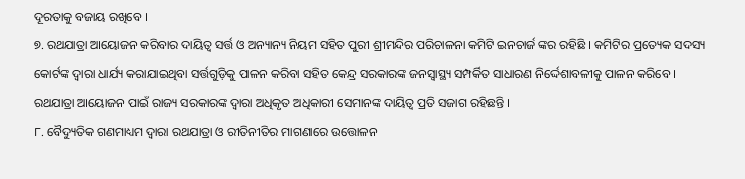ଦୂରତାକୁ ବଜାୟ ରଖିବେ ।
୭. ରଥଯାତ୍ରା ଆୟୋଜନ କରିବାର ଦାୟିତ୍ବ ସର୍ତ୍ତ ଓ ଅନ୍ୟାନ୍ୟ ନିୟମ ସହିତ ପୁରୀ ଶ୍ରୀମନ୍ଦିର ପରିଚାଳନା କମିଟି ଇନଚାର୍ଜ ଙ୍କର ରହିଛି । କମିଟିର ପ୍ରତ୍ୟେକ ସଦସ୍ୟ କୋର୍ଟଙ୍କ ଦ୍ୱାରା ଧାର୍ଯ୍ୟ କରାଯାଇଥିବା ସର୍ତ୍ତଗୁଡ଼ିକୁ ପାଳନ କରିବା ସହିତ କେନ୍ଦ୍ର ସରକାରଙ୍କ ଜନସ୍ବାସ୍ଥ୍ୟ ସମ୍ପର୍କିତ ସାଧାରଣ ନିର୍ଦ୍ଦେଶାବଳୀକୁ ପାଳନ କରିବେ । ରଥଯାତ୍ରା ଆୟୋଜନ ପାଇଁ ରାଜ୍ୟ ସରକାରଙ୍କ ଦ୍ୱାରା ଅଧିକୃତ ଅଧିକାରୀ ସେମାନଙ୍କ ଦାୟିତ୍ବ ପ୍ରତି ସଜାଗ ରହିଛନ୍ତି ।
୮. ବୈଦ୍ୟୁତିକ ଗଣମାଧ୍ୟମ ଦ୍ୱାରା ରଥଯାତ୍ରା ଓ ରୀତିନୀତିର ମାଗଣାରେ ଉତ୍ତୋଳନ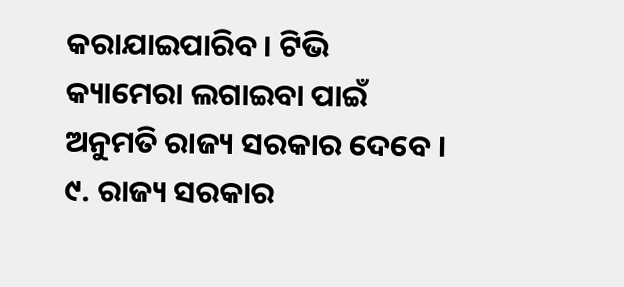କରାଯାଇପାରିବ। ଟିଭି କ୍ୟାମେରା ଲଗାଇବା ପାଇଁ ଅନୁମତି ରାଜ୍ୟ ସରକାର ଦେବେ ।
୯. ରାଜ୍ୟ ସରକାର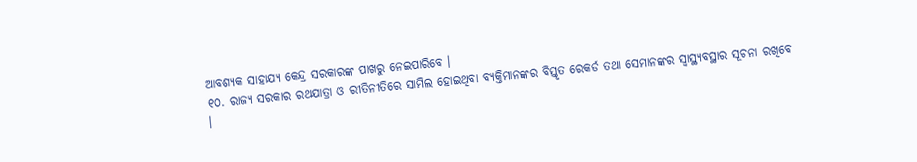ଆବଶ୍ୟକ ସାହାଯ୍ୟ କେନ୍ଦ୍ର ସରକାରଙ୍କ ପାଖରୁ ନେଇପାରିବେ ।
୧୦. ରାଜ୍ୟ ସରକାର ରଥଯାତ୍ରା ଓ ରୀତିନୀତିରେ ସାମିଲ ହୋଇଥିବା ବ୍ୟକ୍ତିମାନଙ୍କର ବିସ୍ତୃତ ରେକର୍ଡ ତଥା ସେମାନଙ୍କର ସ୍ବାସ୍ଥ୍ୟବସ୍ଥାର ସୂଚନା ରଖିବେ ।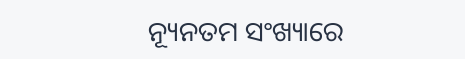ନ୍ୟୂନତମ ସଂଖ୍ୟାରେ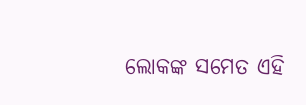ଲୋକଙ୍କ ସମେତ ଏହି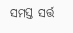ସମସ୍ତ ସର୍ତ୍ତ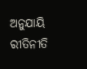ଅନୁଯାୟି ରୀତିନୀତି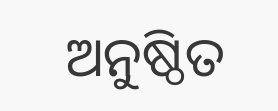ଅନୁଷ୍ଠିତ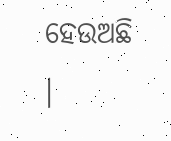ହେଉଅଛି ।